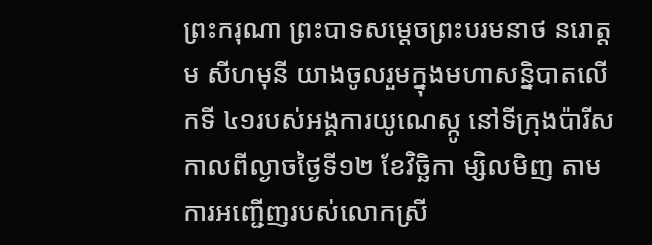ព្រះករុណា ព្រះបាទសម្តេចព្រះបរមនាថ នរោត្តម សីហមុនី យាងចូលរួមក្នុងមហាសន្និបាតលើកទី ៤១របស់អង្គការយូណេស្កូ នៅទីក្រុងប៉ារីស កាលពីល្ងាចថ្ងៃទី១២ ខែវិច្ឆិកា ម្សិលមិញ តាមការអញ្ជើញរបស់លោកស្រី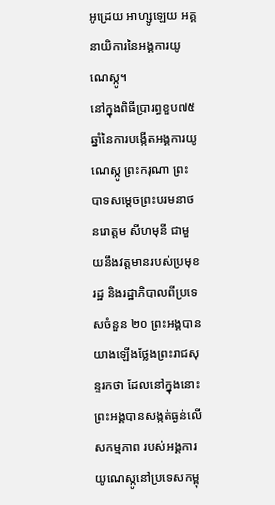អូដ្រេយ អាហ្សូឡេយ អគ្គនាយិការនៃអង្គការយូណេស្កូ។
នៅក្នុងពិធីប្រារព្ធខួប៧៥ឆ្នាំនៃការបង្កើតអង្គការយូណេស្កូ ព្រះករុណា ព្រះបាទសម្តេចព្រះបរមនាថនរោត្តម សីហមុនី ជាមួយនឹងវត្តមានរបស់ប្រមុខរដ្ឋ និងរដ្ឋាភិបាលពីប្រទេសចំនួន ២០ ព្រះអង្គបានយាងឡើងថ្លែងព្រះរាជសុន្ទរកថា ដែលនៅក្នុងនោះ ព្រះអង្គបានសង្កត់ធ្ងន់លើសកម្មភាព របស់អង្គការយូណេស្កូនៅប្រទេសកម្ពុ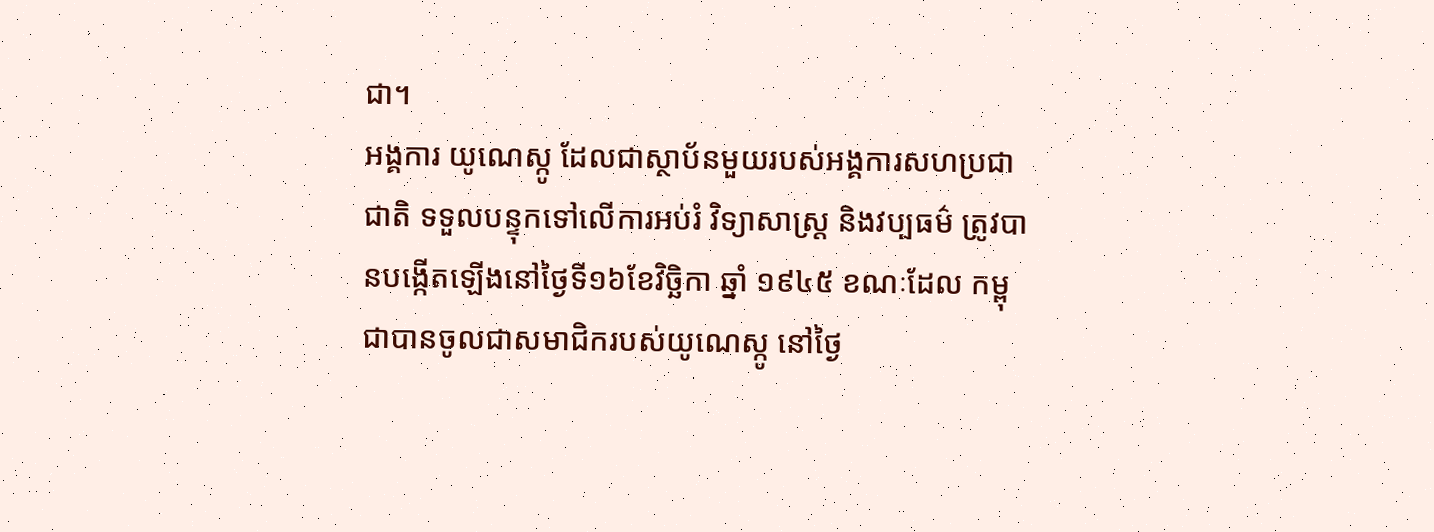ជា។
អង្គការ យូណេស្កូ ដែលជាស្ថាប័នមួយរបស់អង្គការសហប្រជាជាតិ ទទួលបន្ទុកទៅលើការអប់រំ វិទ្យាសាស្រ្ត និងវប្បធម៌ ត្រូវបានបង្កើតឡើងនៅថ្ងៃទី១៦ខែវិច្ឆិកា ឆ្នាំ ១៩៤៥ ខណៈដែល កម្ពុជាបានចូលជាសមាជិករបស់យូណេស្កូ នៅថ្ងៃ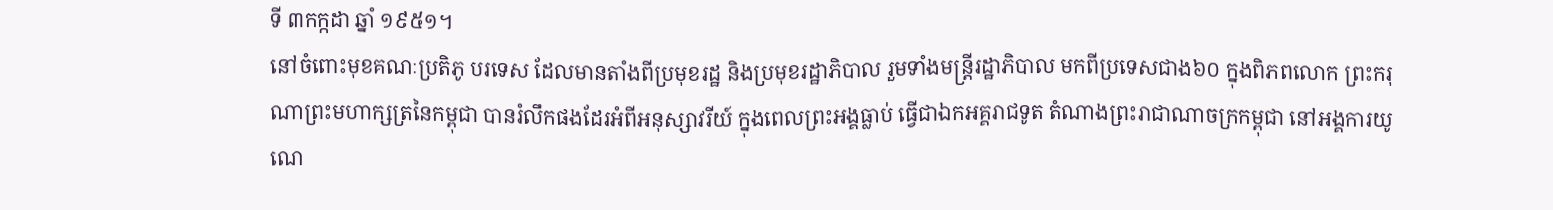ទី ៣កក្កដា ឆ្នាំ ១៩៥១។
នៅចំពោះមុខគណៈប្រតិភូ បរទេស ដែលមានតាំងពីប្រមុខរដ្ឋ និងប្រមុខរដ្ឋាភិបាល រួមទាំងមន្រ្តីរដ្ឋាភិបាល មកពីប្រទេសជាង៦០ ក្នុងពិភពលោក ព្រះករុណាព្រះមហាក្សត្រនៃកម្ពុជា បានរំលឹកផងដែរអំពីអនុស្សាវរីយ៍ ក្នុងពេលព្រះអង្គធ្លាប់ ធ្វើជាឯកអគ្គរាជទូត តំណាងព្រះរាជាណាចក្រកម្ពុជា នៅអង្គការយូណេ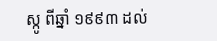ស្កូ ពីឆ្នាំ ១៩៩៣ ដល់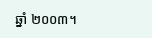ឆ្នាំ ២០០៣។